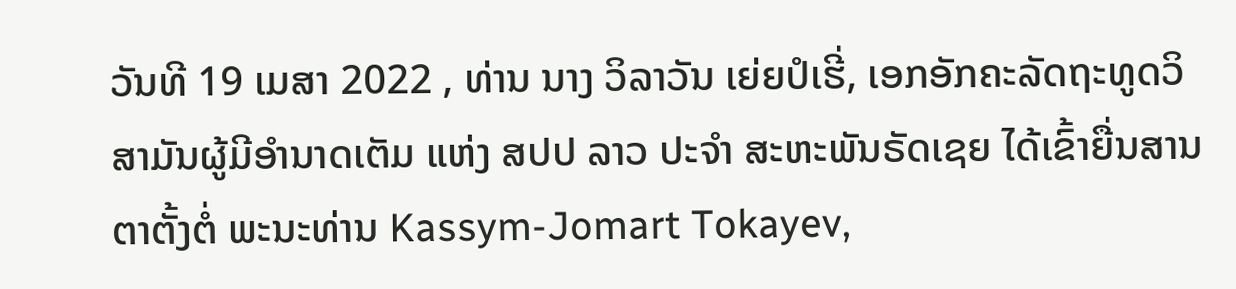ວັນທີ 19 ເມສາ 2022 , ທ່ານ ນາງ ວິລາວັນ ເຍ່ຍປໍເຮີ່, ເອກອັກຄະລັດຖະທູດວິສາມັນຜູ້ມີອຳນາດເຕັມ ແຫ່ງ ສປປ ລາວ ປະຈຳ ສະຫະພັນຣັດເຊຍ ໄດ້ເຂົ້າຍື່ນສານຕາຕັ້ງຕໍ່ ພະນະທ່ານ Kassym-Jomart Tokayev,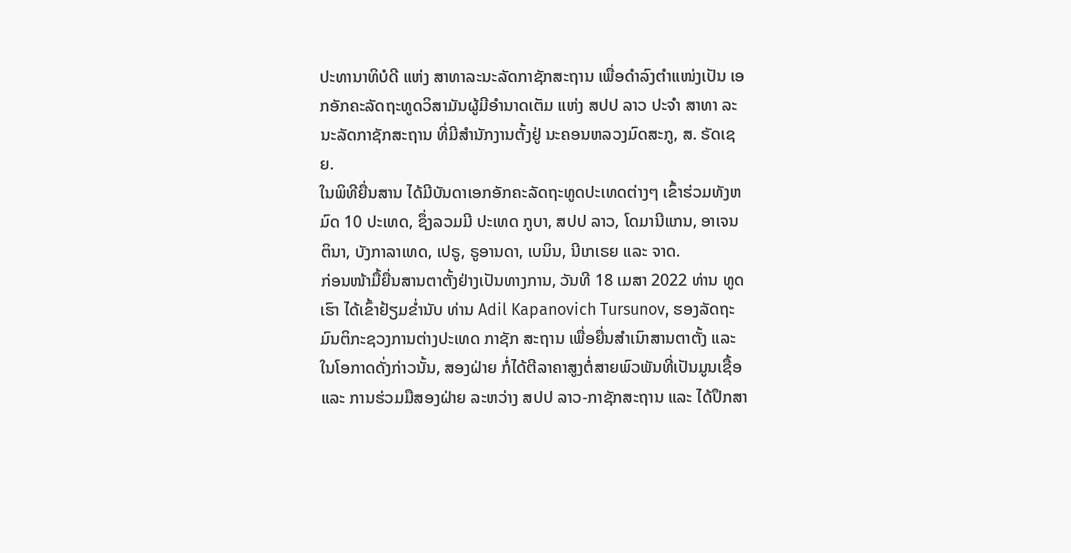ປະທານາທິບໍດີ ແຫ່ງ ສາທາລະນະລັດກາຊັກສະຖານ ເພື່ອດໍາລົງຕໍາແໜ່ງເປັນ ເອກອັກຄະລັດຖະທູດວິສາມັນຜູ້ມີອໍານາດເຕັມ ແຫ່ງ ສປປ ລາວ ປະຈໍາ ສາທາ ລະນະລັດກາຊັກສະຖານ ທີ່ມີສໍານັກງານຕັ້ງຢູ່ ນະຄອນຫລວງມົດສະກູ, ສ. ຣັດເຊຍ.
ໃນພິທີຍື່ນສານ ໄດ້ມີບັນດາເອກອັກຄະລັດຖະທູດປະເທດຕ່າງໆ ເຂົ້າຮ່ວມທັງຫມົດ 10 ປະເທດ, ຊຶ່ງລວມມີ ປະເທດ ກູບາ, ສປປ ລາວ, ໂດມານີແກນ, ອາເຈນຕິນາ, ບັງກາລາເທດ, ເປຣູ, ຣູອານດາ, ເບນິນ, ນີເກເຣຍ ແລະ ຈາດ.
ກ່ອນໜ້າມື້ຍື່ນສານຕາຕັ້ງຢ່າງເປັນທາງການ, ວັນທີ 18 ເມສາ 2022 ທ່ານ ທູດເຮົາ ໄດ້ເຂົ້າຢ້ຽມຂໍ່ານັບ ທ່ານ Adil Kapanovich Tursunov, ຮອງລັດຖະມົນຕິກະຊວງການຕ່າງປະເທດ ກາຊັກ ສະຖານ ເພື່ອຍື່ນສຳເນົາສານຕາຕັ້ງ ແລະ ໃນໂອກາດດັ່ງກ່າວນັ້ນ, ສອງຝ່າຍ ກໍ່ໄດ້ຕີລາຄາສູງຕໍ່ສາຍພົວພັນທີ່ເປັນມູນເຊື້ອ ແລະ ການຮ່ວມມືສອງຝ່າຍ ລະຫວ່າງ ສປປ ລາວ-ກາຊັກສະຖານ ແລະ ໄດ້ປຶກສາ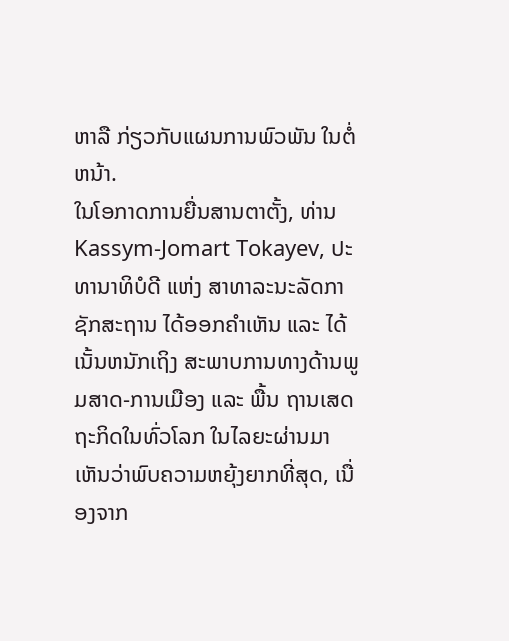ຫາລື ກ່ຽວກັບແຜນການພົວພັນ ໃນຕໍ່ຫນ້າ.
ໃນໂອກາດການຍື່ນສານຕາຕັ້ງ, ທ່ານ Kassym-Jomart Tokayev, ປະທານາທິບໍດີ ແຫ່ງ ສາທາລະນະລັດກາຊັກສະຖານ ໄດ້ອອກຄຳເຫັນ ແລະ ໄດ້ເນັ້ນຫນັກເຖິງ ສະພາບການທາງດ້ານພູມສາດ-ການເມືອງ ແລະ ພື້ນ ຖານເສດຖະກິດໃນທົ່ວໂລກ ໃນໄລຍະຜ່ານມາ ເຫັນວ່າພົບຄວາມຫຍຸ້ງຍາກທີ່ສຸດ, ເນື່ອງຈາກ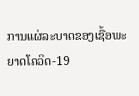ການແຜ່ລະບາດຂອງເຊື້ອພະຍາດໂຄວິດ-19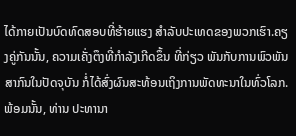ໄດ້ກາຍເປັນບົດທົດສອບທີ່ຮ້າຍແຮງ ສໍາລັບປະເທດຂອງພວກເຮົາ.ຄຽງຄູ່ກັນນັ້ນ, ຄວາມເຄັ່ງຕຶງທີ່ກຳລັງເກີດຂຶ້ນ ທີ່ກ່ຽວ ພັນກັບການພົວພັນສາກົນໃນປັດຈຸບັນ ກໍ່ໄດ້ສົ່ງຜົນສະທ້ອນເຖິງການພັດທະນາໃນທົ່ວໂລກ.
ພ້ອມນັ້ນ, ທ່ານ ປະທານາ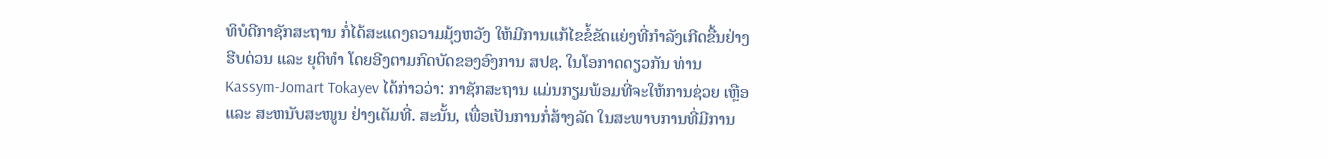ທິບໍດີກາຊັກສະຖານ ກໍ່ໄດ້ສະແດງຄວາມມຸ້ງຫວັງ ໃຫ້ມີການແກ້ໄຂຂໍ້ຂັດແຍ່ງທີ່ກຳລັງເກີດຂື້ນຢ່າງຮີບດ່ວນ ແລະ ຍຸຕິທຳ ໂດຍອີງຕາມກົດບັດຂອງອົງການ ສປຊ. ໃນໂອກາດດຽວກັນ ທ່ານ Kassym-Jomart Tokayev ໄດ້ກ່າວວ່າ: ກາຊັກສະຖານ ແມ່ນກຽມພ້ອມທີ່ຈະໃຫ້ການຊ່ວຍ ເຫຼືອ ແລະ ສະຫນັບສະໜູນ ຢ່າງເຕັມທີ່. ສະນັ້ນ, ເພື່ອເປັນການກໍ່ສ້າງລັດ ໃນສະພາບການທີ່ມີການ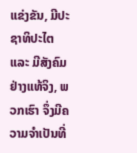ແຂ່ງຂັນ, ມີປະຊາທິປະໄຕ ແລະ ມີສັງຄົມຢ່າງແທ້ຈິງ, ພວກເຮົາ ຈຶ່ງມີຄວາມຈຳເປັນທີ່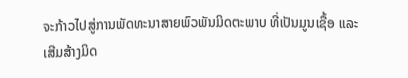ຈະກ້າວໄປສູ່ການພັດທະນາສາຍພົວພັນມິດຕະພາບ ທີ່ເປັນມູນເຊື້ອ ແລະ ເສີມສ້າງມິດ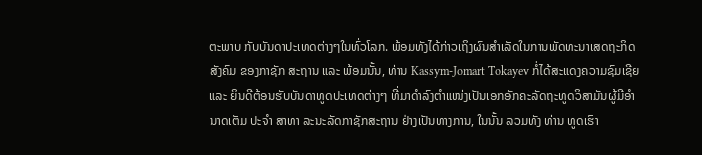ຕະພາບ ກັບບັນດາປະເທດຕ່າງໆໃນທົ່ວໂລກ. ພ້ອມທັງໄດ້ກ່າວເຖິງຜົນສຳເລັດໃນການພັດທະນາເສດຖະກິດສັງຄົມ ຂອງກາຊັກ ສະຖານ ແລະ ພ້ອມນັ້ນ, ທ່ານ Kassym-Jomart Tokayev ກໍ່ໄດ້ສະແດງຄວາມຊົມເຊີຍ ແລະ ຍິນດີຕ້ອນຮັບບັນດາທູດປະເທດຕ່າງໆ ທີ່ມາດໍາລົງຕໍາແໜ່ງເປັນເອກອັກຄະລັດຖະທູດວິສາມັນຜູ້ມີອໍານາດເຕັມ ປະຈໍາ ສາທາ ລະນະລັດກາຊັກສະຖານ ຢ່າງເປັນທາງການ, ໃນນັ້ນ ລວມທັງ ທ່ານ ທູດເຮົາ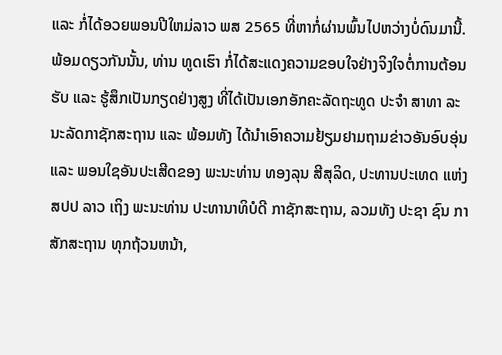ແລະ ກໍ່ໄດ້ອວຍພອນປີໃຫມ່ລາວ ພສ 2565 ທີ່ຫາກໍ່ຜ່ານພົ້ນໄປຫວ່າງບໍ່ດົນມານີ້.
ພ້ອມດຽວກັນນັ້ນ, ທ່ານ ທູດເຮົາ ກໍ່ໄດ້ສະແດງຄວາມຂອບໃຈຢ່າງຈິງໃຈຕໍ່ການຕ້ອນຮັບ ແລະ ຮູ້ສຶກເປັນກຽດຢ່າງສູງ ທີ່ໄດ້ເປັນເອກອັກຄະລັດຖະທູດ ປະຈຳ ສາທາ ລະນະລັດກາຊັກສະຖານ ແລະ ພ້ອມທັງ ໄດ້ນຳເອົາຄວາມຢ້ຽມຢາມຖາມຂ່າວອັນອົບອຸ່ນ ແລະ ພອນໃຊອັນປະເສີດຂອງ ພະນະທ່ານ ທອງລຸນ ສີສຸລິດ, ປະທານປະເທດ ແຫ່ງ ສປປ ລາວ ເຖິງ ພະນະທ່ານ ປະທານາທິບໍດີ ກາຊັກສະຖານ, ລວມທັງ ປະຊາ ຊົນ ກາສັກສະຖານ ທຸກຖ້ວນຫນ້າ,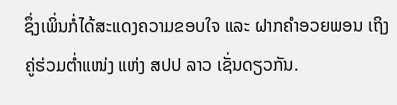ຊຶ່ງເພິ່ນກໍ່ໄດ້ສະແດງຄວາມຂອບໃຈ ແລະ ຝາກຄຳອວຍພອນ ເຖິງຄູ່ຮ່ວມຕໍ່າແໜ່ງ ແຫ່ງ ສປປ ລາວ ເຊັ່ນດຽວກັນ.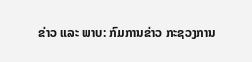ຂ່າວ ແລະ ພາບ: ກົມການຂ່າວ ກະຊວງການ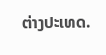ຕ່າງປະເທດ.